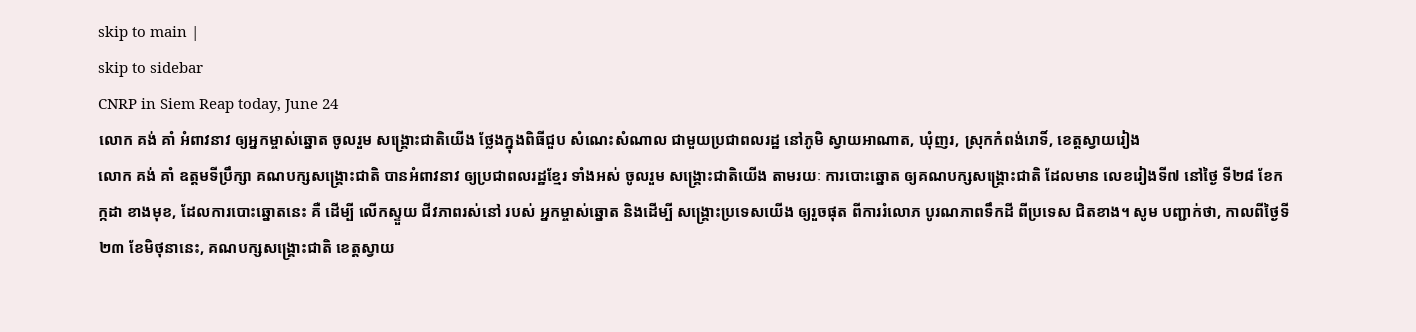skip to main |
skip to sidebar
CNRP in Siem Reap today, June 24
លោក គង់ គាំ អំពាវនាវ ឲ្យអ្នកម្ចាស់ឆ្នោត ចូលរួម សង្រ្គោះជាតិយើង ថ្លែងក្នុងពិធីជួប សំណេះសំណាល ជាមួយប្រជាពលរដ្ឋ នៅភូមិ ស្វាយអាណាត, ឃុំញរ, ស្រុកកំពង់រោទិ៍, ខេត្តស្វាយរៀង
លោក គង់ គាំ ឧត្តមទីប្រឹក្សា គណបក្សសង្រ្គោះជាតិ បានអំពាវនាវ ឲ្យប្រជាពលរដ្ឋខ្មែរ ទាំងអស់ ចូលរួម សង្រ្គោះជាតិយើង តាមរយៈ ការបោះឆ្នោត ឲ្យគណបក្សសង្រ្គោះជាតិ ដែលមាន លេខរៀងទី៧ នៅថ្ងៃ ទី២៨ ខែកក្កដា ខាងមុខ, ដែលការបោះឆ្នោតនេះ គឺ ដើម្បី លើកស្ទួយ ជីវភាពរស់នៅ របស់ អ្នកម្ចាស់ឆ្នោត និងដើម្បី សង្រ្គោះប្រទេសយើង ឲ្យរួចផុត ពីការរំលោភ បូរណភាពទឹកដី ពីប្រទេស ជិតខាង។ សូម បញ្ជាក់ថា, កាលពីថ្ងៃទី២៣ ខែមិថុនានេះ, គណបក្សសង្រ្គោះជាតិ ខេត្តស្វាយ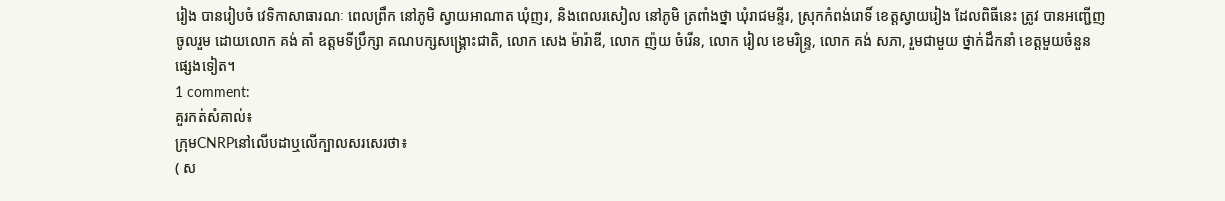រៀង បានរៀបចំ វេទិកាសាធារណៈ ពេលព្រឹក នៅភូមិ ស្វាយអាណាត ឃុំញរ, និងពេលរសៀល នៅភូមិ ត្រពាំងថ្នា ឃុំរាជមន្ទីរ, ស្រុកកំពង់រោទិ៍ ខេត្តស្វាយរៀង ដែលពិធីនេះ ត្រូវ បានអញ្ជើញ ចូលរួម ដោយលោក គង់ គាំ ឧត្តមទីប្រឹក្សា គណបក្សសង្គ្រោះជាតិ, លោក សេង ម៉ារ៉ាឌី, លោក ញ៉យ ចំរើន, លោក រៀល ខេមរិន្ទ្រ, លោក គង់ សភា, រួមជាមួយ ថ្នាក់ដឹកនាំ ខេត្តមួយចំនួន ផ្សេងទៀត។
1 comment:
គួរកត់សំគាល់៖
ក្រុមCNRPនៅលើបដាឬលើក្បាលសរសេរថា៖
( ស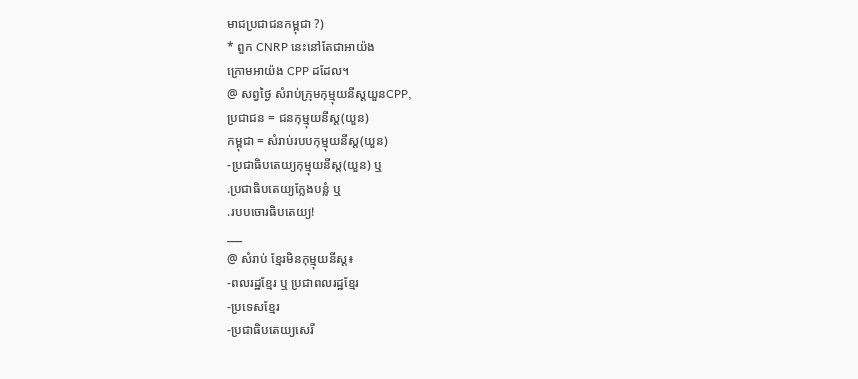មាជប្រជាជនកម្ពុជា ?)
* ពួក CNRP នេះនៅតែជាអាយ៉ង
ក្រោមអាយ៉ង CPP ដដែល។
@ សព្វថ្ងៃ សំរាប់ក្រុមកុម្មុយនីស្តយួនCPP,
ប្រជាជន = ជនកុម្មុយនីស្ត(យួន)
កម្ពុជា = សំរាប់របបកុម្មុយនីស្ត(យួន)
-ប្រជាធិបតេយ្យកុម្មុយនីស្ត(យួន) ឬ
.ប្រជាធិបតេយ្យក្លែងបន្លំ ឬ
.របបចោរធិបតេយ្យ!
___
@ សំរាប់ ខ្មែរមិនកុម្មុយនីស្ត៖
-ពលរដ្ឋខ្មែរ ឬ ប្រជាពលរដ្ឋខ្មែរ
-ប្រទេសខ្មែរ
-ប្រជាធិបតេយ្យសេរី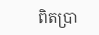ពិតប្រា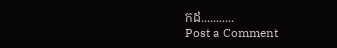កដ...........
Post a Comment